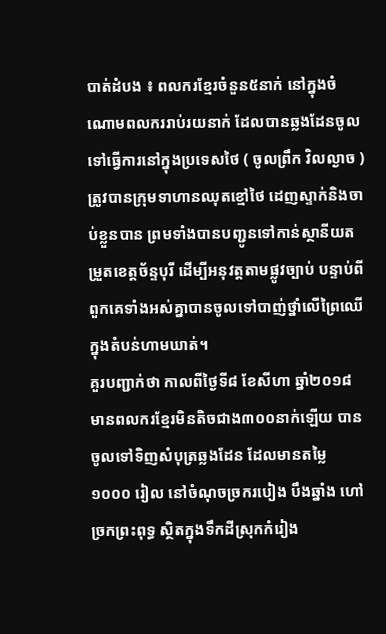បាត់ដំបង ៖ ពលករខ្មែរចំនួន៥នាក់ នៅក្នុងចំណោមពលកររាប់រយនាក់ ដែលបានឆ្លងដែនចូលទៅធ្វើការនៅក្នុងប្រទេសថៃ ( ចូលព្រឹក វិលល្ងាច ) ត្រូវបានក្រុមទាហានឈុតខ្មៅថៃ ដេញស្ទាក់និងចាប់ខ្លួនបាន ព្រមទាំងបានបញ្ជូនទៅកាន់ស្ថានីយតម្រួតខេត្តច័ន្ទបុរី ដើម្បីអនុវត្តតាមផ្លូវច្បាប់ បន្ទាប់ពីពួកគេទាំងអស់គ្នាបានចូលទៅបាញ់ថ្នាំលើព្រៃឈើក្នុងតំបន់ហាមឃាត់។
គួរបញ្ជាក់ថា កាលពីថ្ងៃទី៨ ខែសីហា ឆ្នាំ២០១៨ មានពលករខ្មែរមិនតិចជាង៣០០នាក់ឡើយ បានចូលទៅទិញសំបុត្រឆ្លងដែន ដែលមានតម្លៃ ១០០០ រៀល នៅចំណុចច្រករបៀង បឹងឆ្នាំង ហៅច្រកព្រះពុទ្ធ ស្ថិតក្នុងទឹកដីស្រុកកំរៀង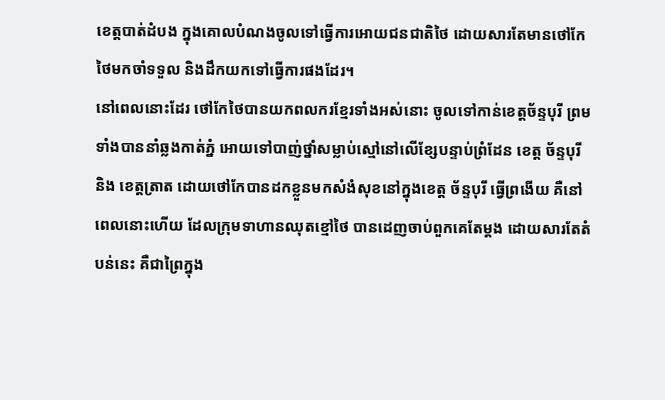ខេត្តបាត់ដំបង ក្នុងគោលបំណងចូលទៅធ្វើការអោយជនជាតិថៃ ដោយសារតែមានថៅកែថៃមកចាំទទួល និងដឹកយកទៅធ្វើការផងដែរ។
នៅពេលនោះដែរ ថៅកែថៃបានយកពលករខ្មែរទាំងអស់នោះ ចូលទៅកាន់ខេត្តច័ន្ទបុរី ព្រមទាំងបាននាំឆ្លងកាត់ភ្នំ អោយទៅបាញ់ថ្នាំសម្លាប់ស្មៅនៅលើខ្សែបន្ទាប់ព្រំដែន ខេត្ត ច័ន្ទបុរី និង ខេត្តត្រាត ដោយថៅកែបានដកខ្លួនមកសំងំសុខនៅក្នុងខេត្ត ច័ន្ទបុរី ធ្វើព្រងើយ គឺនៅពេលនោះហើយ ដែលក្រុមទាហានឈុតខ្មៅថៃ បានដេញចាប់ពួកគេតែម្តង ដោយសារតែតំបន់នេះ គឺជាព្រៃក្នុង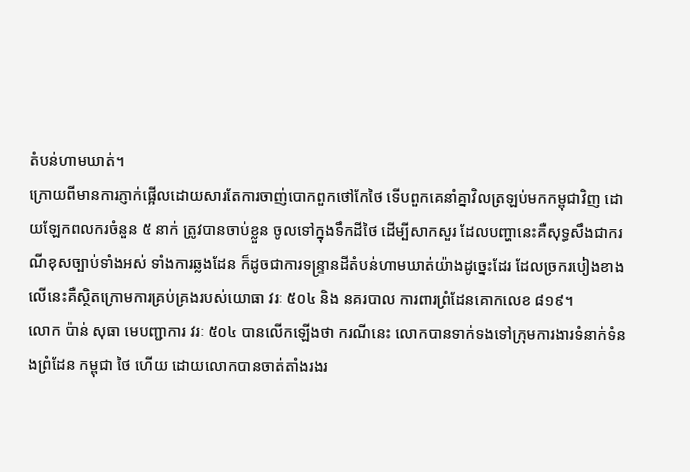តំបន់ហាមឃាត់។
ក្រោយពីមានការភ្ញាក់ផ្អើលដោយសារតែការចាញ់បោកពួកថៅកែថៃ ទើបពួកគេនាំគ្នាវិលត្រឡប់មកកម្ពុជាវិញ ដោយឡែកពលករចំនួន ៥ នាក់ ត្រូវបានចាប់ខ្លួន ចូលទៅក្នុងទឹកដីថៃ ដើម្បីសាកសួរ ដែលបញ្ហានេះគឺសុទ្ធសឹងជាករណីខុសច្បាប់ទាំងអស់ ទាំងការឆ្លងដែន ក៏ដូចជាការទន្ទ្រានដីតំបន់ហាមឃាត់យ៉ាងដូច្នេះដែរ ដែលច្រករបៀងខាងលើនេះគឺស្ថិតក្រោមការគ្រប់គ្រងរបស់យោធា វរៈ ៥០៤ និង នគរបាល ការពារព្រំដែនគោកលេខ ៨១៩។
លោក ប៉ាន់ សុធា មេបញ្ជាការ វរៈ ៥០៤ បានលើកឡើងថា ករណីនេះ លោកបានទាក់ទងទៅក្រុមការងារទំនាក់ទំនងព្រំដែន កម្ពុជា ថៃ ហើយ ដោយលោកបានចាត់តាំងរងរ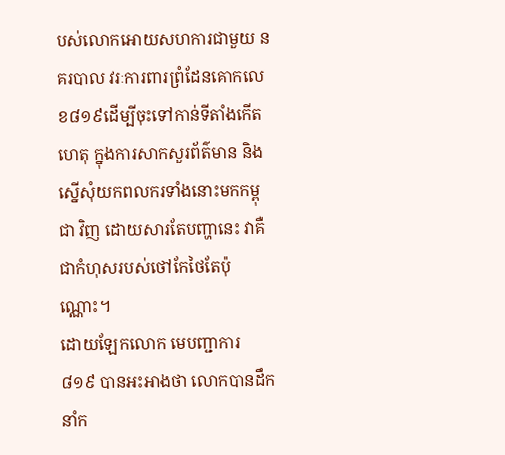បស់លោកអោយសហការជាមួយ នគរបាល វរៈការពារព្រំដែនគោកលេខ៨១៩ដើម្បីចុះទៅកាន់ទីតាំងកើតហេតុ ក្នុងការសាកសួរព័ត៌មាន និងស្នើសុំយកពលករទាំងនោះមកកម្ពុជា វិញ ដោយសារតែបញ្ហានេះ វាគឺជាកំហុសរបស់ថៅកែថៃតែប៉ុណ្ណោះ។
ដោយឡែកលោក មេបញ្ជាការ ៨១៩ បានអះអាងថា លោកបានដឹកនាំក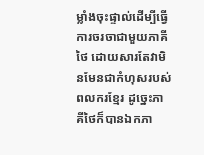ម្លាំងចុះផ្ទាល់ដើម្បីធ្វើការចរចាជាមួយភាគីថៃ ដោយសារតែវាមិនមែនជាកំហុសរបស់ពលករខ្មែរ ដូច្នេះភាគីថៃក៏បានឯកភា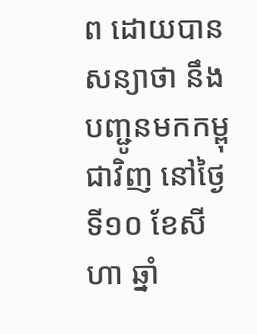ព ដោយបានសន្យាថា នឹងបញ្ជូនមកកម្ពុជាវិញ នៅថ្ងៃទី១០ ខែសីហា ឆ្នាំ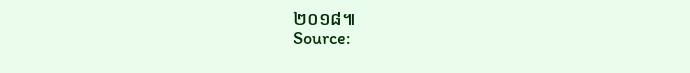២០១៨៕
Source: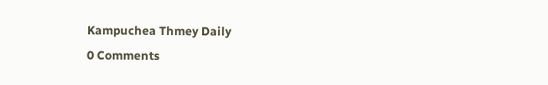Kampuchea Thmey Daily
0 Comments